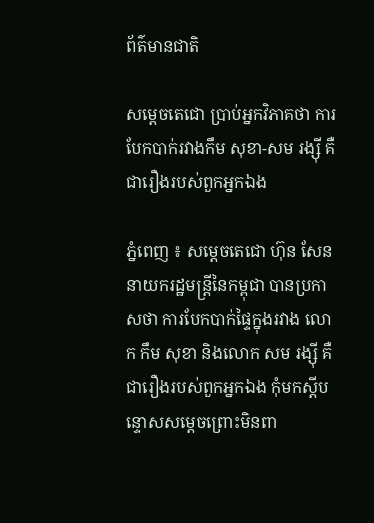ព័ត៌មានជាតិ

សម្ដេចតេជោ ប្រាប់អ្នកវិភាគថា ការបែកបាក់រវាងកឹម សុខា-សម រង្ស៊ី គឺជារឿងរបស់ពួកអ្នកឯង

ភ្នំពេញ ៖ សម្ដេចតេជោ ហ៊ុន សែន នាយករដ្ឋមន្ដ្រីនៃកម្ពុជា បានប្រកាសថា ការបែកបាក់ផ្ទៃក្នុងរវាង លោក កឹម សុខា និងលោក សម រង្ស៊ី គឺជារឿងរបស់ពួកអ្នកឯង កុំមកស្ដីបន្ទោសសម្ដេចព្រោះមិនពា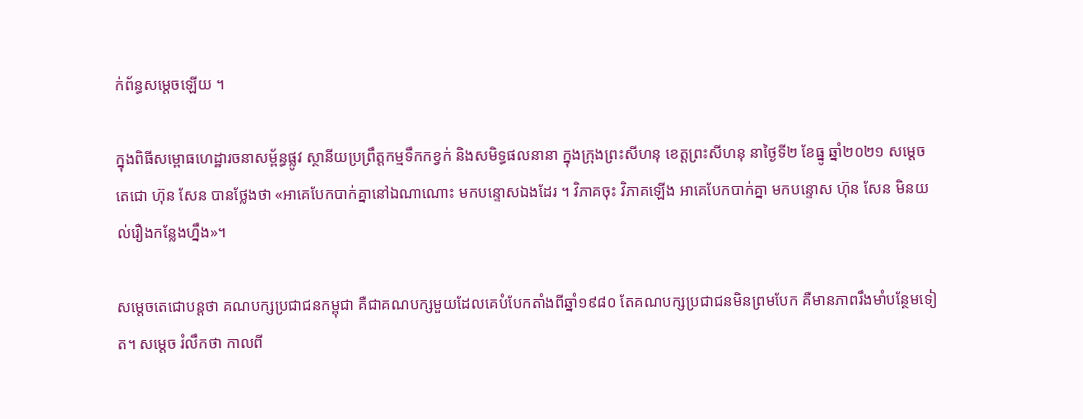ក់ព័ន្ធសម្តេចឡើយ ។

ក្នុងពិធីសម្ពោធហេដ្ឋារចនាសម្ព័ន្ធផ្លូវ ស្ថានីយប្រព្រឹត្តកម្មទឹកកខ្វក់ និងសមិទ្ធផលនានា ក្នុងក្រុងព្រះសីហនុ ខេត្តព្រះសីហនុ នាថ្ងៃទី២ ខែធ្នូ ឆ្នាំ២០២១ សម្ដេចតេជោ ហ៊ុន សែន បានថ្លែងថា «អាគេបែកបាក់គ្នានៅឯណាណោះ មកបន្ទោសឯងដែរ ។ វិភាគចុះ វិភាគឡើង អាគេបែកបាក់គ្នា មកបន្ទោស ហ៊ុន សែន មិនយល់រឿងកន្លែងហ្នឹង»។

សម្ដេចតេជោបន្ដថា គណបក្សប្រជាជនកម្ពុជា គឺជាគណបក្សមួយដែលគេបំបែកតាំងពីឆ្នាំ១៩៨០ តែគណបក្សប្រជាជនមិនព្រមបែក គឺមានភាពរឹងមាំបន្ថែមទៀត។ សម្ដេច រំលឹកថា កាលពី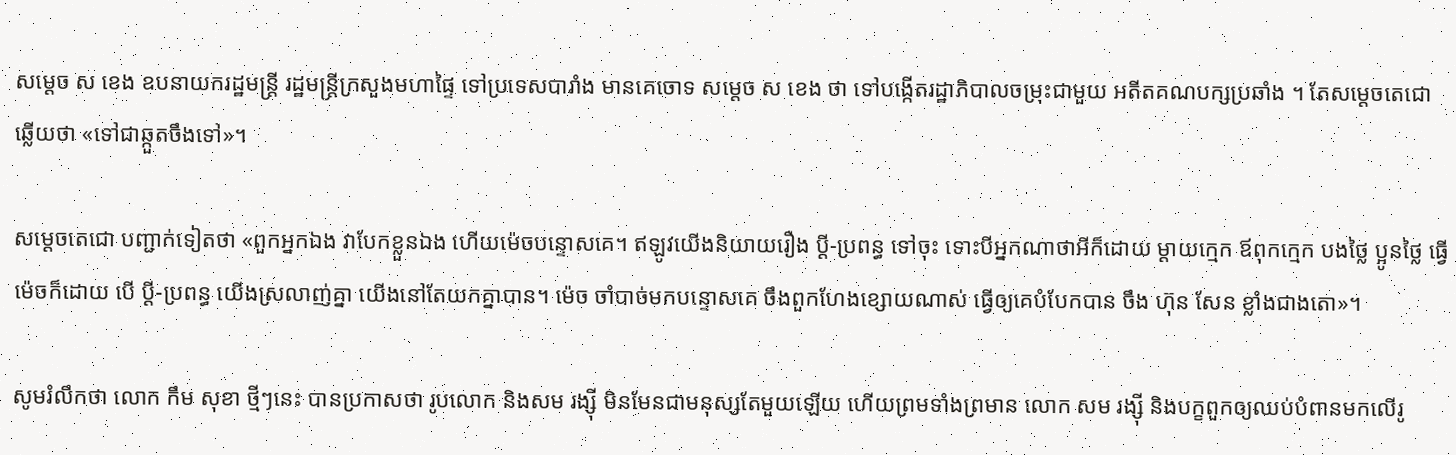សម្ដេច ស ខេង ឧបនាយករដ្ឋមន្ដ្រី រដ្ឋមន្ដ្រីក្រសួងមហាផ្ទៃ ទៅប្រទេសបារាំង មានគេចោទ សម្ដេច ស ខេង ថា ទៅបង្កើតរដ្ឋាភិបាលចម្រុះជាមួយ អតីតគណបក្សប្រឆាំង ។ តែសម្ដេចតេជោ ឆ្លើយថា «ទៅជាឆ្កួតចឹងទៅ»។

សម្ដេចតេជោ បញ្ជាក់ទៀតថា «ពួកអ្នកឯង វាបែកខ្លួនឯង ហើយម៉េចបន្ទោសគេ។ ឥឡូវយើងនិយាយរឿង ប្ដី-ប្រពន្ធ ទៅចុះ ទោះបីអ្នកណាថាអីក៏ដោយ ម្ដាយក្មេក ឪពុកក្មេក បងថ្លៃ ប្អូនថ្លៃ ធ្វើម៉េចក៏ដោយ បើ ប្ដី-ប្រពន្ធ យើងស្រលាញ់គ្នា យើងនៅតែយកគ្នាបាន។ ម៉េច ចាំបាច់មកបន្ទោសគេ ចឹងពួកហែងខ្សោយណាស់ ធ្វើឲ្យគេបំបែកបាន ចឹង ហ៊ុន សែន ខ្លាំងជាងតោ»។

សូមរំលឹកថា លោក កឹម សុខា ថ្មីៗនេះ បានប្រកាសថា រូបលោក និងសម រង្ស៊ី មិនមែនជាមនុស្សតែមួយឡើយ ហើយព្រមទាំងព្រមាន លោក សម រង្ស៊ី និងបក្ខពួកឲ្យឈប់បំពានមកលើរូ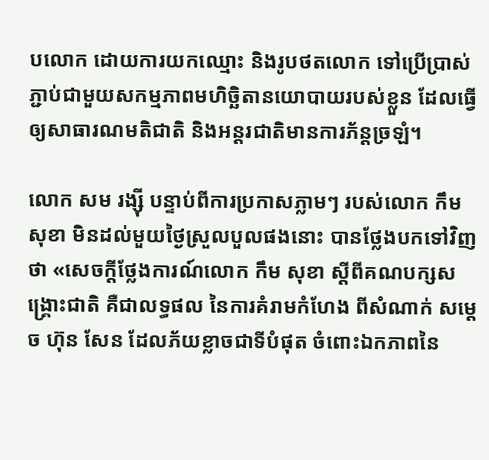បលោក ដោយការយកឈ្មោះ និងរូបថតលោក ទៅប្រើប្រាស់ភ្ជាប់ជាមួយសកម្មភាពមហិច្ឆិតានយោបាយរបស់ខ្លួន ដែលធ្វើឲ្យសាធារណមតិជាតិ និងអន្តរជាតិមានការភ័ន្តច្រឡំ។

លោក សម រង្ស៊ី បន្ទាប់ពីការប្រកាសភ្លាមៗ របស់លោក កឹម សុខា មិនដល់មួយថ្ងៃស្រួលបួលផងនោះ បានថ្លែងបកទៅវិញថា «សេចក្តីថ្លែងការណ៍លោក កឹម សុខា ស្តីពីគណបក្សសង្គ្រោះជាតិ គឺជាលទ្ធផល នៃការគំរាមកំហែង ពីសំណាក់ សម្តេច ហ៊ុន សែន ដែលភ័យខ្លាចជាទីបំផុត ចំពោះឯកភាពនៃ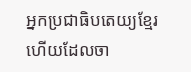អ្នកប្រជាធិបតេយ្យខ្មែរ ហើយដែលចា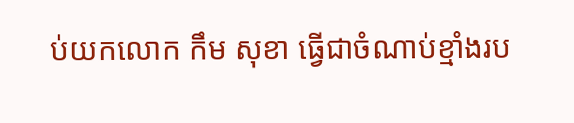ប់យកលោក កឹម សុខា ធ្វើជាចំណាប់ខ្មាំងរប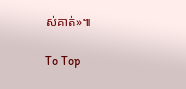ស់គាត់»៕

To Top